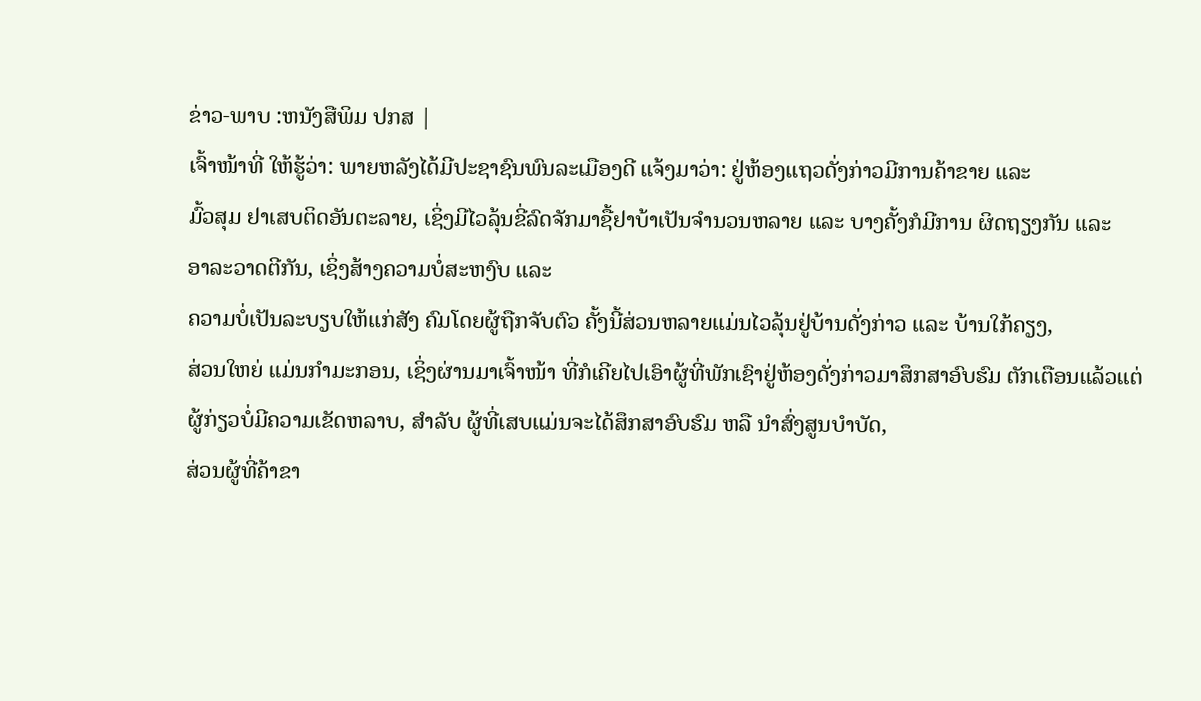ຂ່າວ-ພາບ :ຫນັງສືພິມ ປກສ |
ເຈົ້າໜ້າທີ່ ໃຫ້ຮູ້ວ່າ: ພາຍຫລັງໄດ້ມີປະຊາຊົນພົນລະເມືອງດີ ແຈ້ງມາວ່າ: ຢູ່ຫ້ອງແຖວດັ່ງກ່າວມີການຄ້າຂາຍ ແລະ
ມົ້ວສຸມ ຢາເສບຕິດອັນຕະລາຍ, ເຊິ່ງມີໄວລຸ້ນຂີ່ລົດຈັກມາຊື້ຢາບ້າເປັນຈຳນວນຫລາຍ ແລະ ບາງຄັ້ງກໍມີການ ຜິດຖຽງກັນ ແລະ
ອາລະວາດຕີກັນ, ເຊິ່ງສ້າງຄວາມບໍ່ສະຫງົບ ແລະ
ຄວາມບໍ່ເປັນລະບຽບໃຫ້ແກ່ສັງ ຄົມໂດຍຜູ້ຖືກຈັບຕົວ ຄັ້ງນີ້ສ່ວນຫລາຍແມ່ນໄວລຸ້ນຢູ່ບ້ານດັ່ງກ່າວ ແລະ ບ້ານໃກ້ຄຽງ,
ສ່ວນໃຫຍ່ ແມ່ນກຳມະກອນ, ເຊິ່ງຜ່ານມາເຈົ້າໜ້າ ທີ່ກໍເຄີຍໄປເອົາຜູ້ທີ່ພັກເຊົາຢູ່ຫ້ອງດັ່ງກ່າວມາສຶກສາອົບຮົມ ຕັກເຕືອນແລ້ວແຕ່ຜູ້ກ່ຽວບໍ່ມີຄວາມເຂັດຫລາບ, ສຳລັບ ຜູ້ທີ່ເສບແມ່ນຈະໄດ້ສຶກສາອົບຮົມ ຫລື ນຳສົ່ງສູນບຳບັດ,
ສ່ວນຜູ້ທີ່ຄ້າຂາ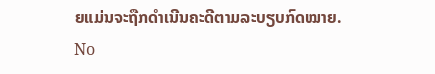ຍແມ່ນຈະຖືກດຳເນີນຄະດີຕາມລະບຽບກົດໝາຍ.
No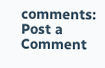comments:
Post a Comment